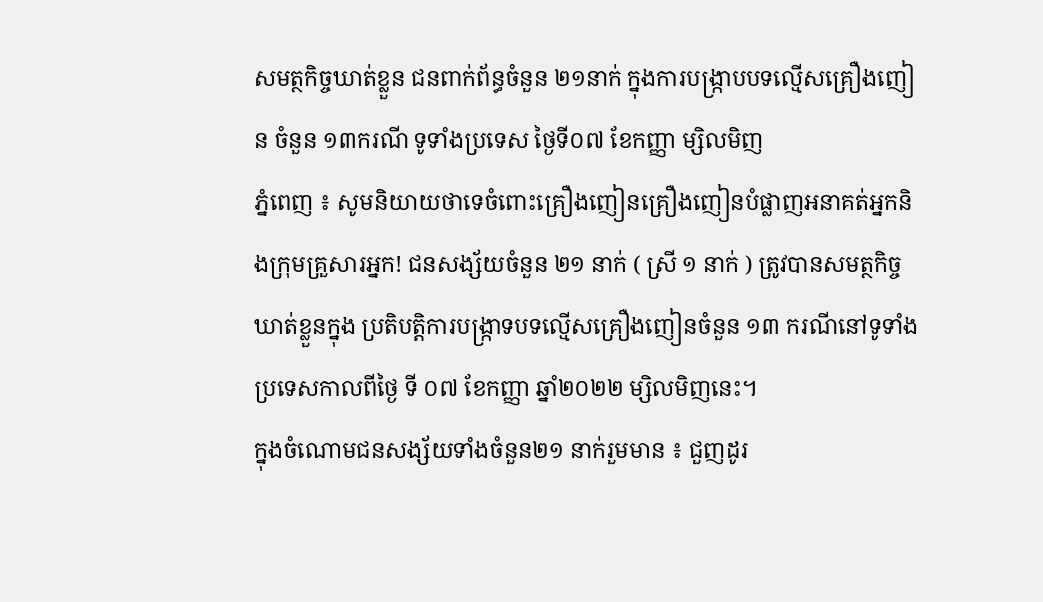សមត្ថកិច្ចឃាត់ខ្លួន ជនពាក់ព័ន្ធចំនួន ២១នាក់ ក្នុងការបង្ក្រាបបទល្មើសគ្រឿងញៀន ចំនួន ១៣ករណី ទូទាំងប្រទេស ថ្ងៃទី០៧ ខែកញ្ញា ម្សិលមិញ
ភ្នំពេញ ៖ សូមនិយាយថាទេចំពោះគ្រឿងញៀនគ្រឿងញៀនបំផ្លាញអនាគត់អ្នកនិងក្រុមគ្រួសារអ្នក! ជនសង្ស័យចំនួន ២១ នាក់ ( ស្រី ១ នាក់ ) ត្រូវបានសមត្ថកិច្ចឃាត់ខ្លួនក្នុង ប្រតិបត្តិការបង្ក្រាទបទល្មើសគ្រឿងញៀនចំនួន ១៣ ករណីនៅទូទាំងប្រទេសកាលពីថ្ងៃ ទី ០៧ ខែកញ្ញា ឆ្នាំ២០២២ ម្សិលមិញនេះ។
ក្នុងចំណោមជនសង្ស័យទាំងចំនួន២១ នាក់រួមមាន ៖ ជួញដូរ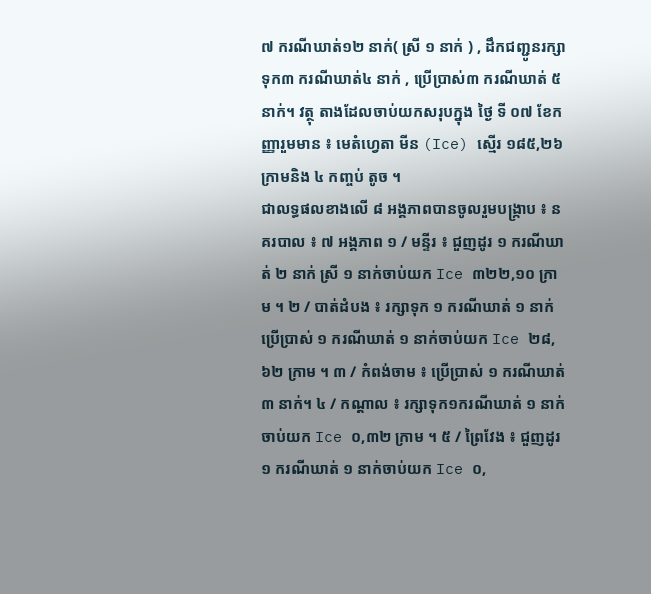៧ ករណីឃាត់១២ នាក់( ស្រី ១ នាក់ ) , ដឹកជញ្ជូនរក្សាទុក៣ ករណីឃាត់៤ នាក់ , ប្រើប្រាស់៣ ករណីឃាត់ ៥ នាក់។ វត្ថុ តាងដែលចាប់យកសរុបក្នុង ថ្ងៃ ទី ០៧ ខែកញ្ញារួមមាន ៖ មេតំហ្វេតា មីន (Ice) ស្មើរ ១៨៥,២៦ ក្រាមនិង ៤ កញ្ចប់ តូច ។
ជាលទ្ធផលខាងលើ ៨ អង្គភាពបានចូលរួមបង្ក្រាប ៖ នគរបាល ៖ ៧ អង្គភាព ១ / មន្ទីរ ៖ ជួញដូរ ១ ករណីឃាត់ ២ នាក់ ស្រី ១ នាក់ចាប់យក Ice ៣២២,១០ ក្រាម ។ ២ / បាត់ដំបង ៖ រក្សាទុក ១ ករណីឃាត់ ១ នាក់ប្រើប្រាស់ ១ ករណីឃាត់ ១ នាក់ចាប់យក Ice ២៨,៦២ ក្រាម ។ ៣ / កំពង់ចាម ៖ ប្រើប្រាស់ ១ ករណីឃាត់ ៣ នាក់។ ៤ / កណ្តាល ៖ រក្សាទុក១ករណីឃាត់ ១ នាក់ចាប់យក Ice ០,៣២ ក្រាម ។ ៥ / ព្រៃវែង ៖ ជួញដូរ ១ ករណីឃាត់ ១ នាក់ចាប់យក Ice ០,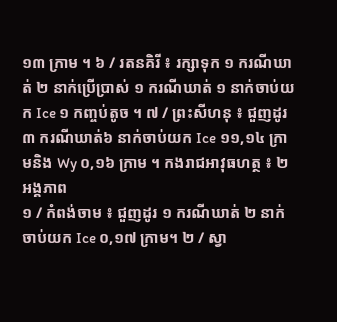១៣ ក្រាម ។ ៦ / រតនគិរី ៖ រក្សាទុក ១ ករណីឃាត់ ២ នាក់ប្រើប្រាស់ ១ ករណីឃាត់ ១ នាក់ចាប់យក Ice ១ កញ្ចប់តូច ។ ៧ / ព្រះសីហនុ ៖ ជួញដូរ៣ ករណីឃាត់៦ នាក់ចាប់យក Ice ១១,១៤ ក្រាមនិង Wy ០,១៦ ក្រាម ។ កងរាជអាវុធហត្ថ ៖ ២ អង្គភាព
១ / កំពង់ចាម ៖ ជួញដូរ ១ ករណីឃាត់ ២ នាក់ចាប់យក Ice ០,១៧ ក្រាម។ ២ / ស្វា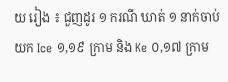យ រៀង ៖ ជួញដូរ ១ ករណី ឃាត់ ១ នាក់ចាប់យក Ice ១,១៩ ក្រាម និង Ke ០,១៧ ក្រាម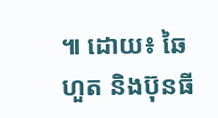៕ ដោយ៖ ឆៃហួត និងប៊ុនធី